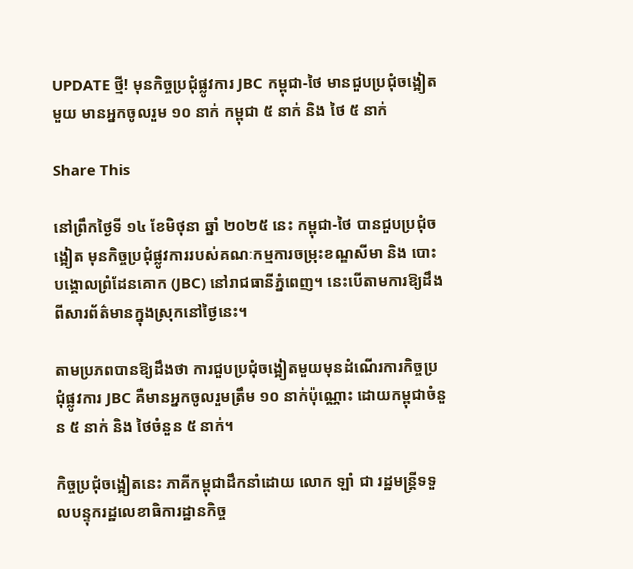UPDATE ថ្មី! មុនកិច្ចប្រជុំផ្លូវការ JBC កម្ពុជា-ថៃ មានជួបប្រជុំចង្អៀតមួយ មានអ្នកចូលរួម ១០ នាក់ កម្ពុជា ៥ នាក់ និង ថៃ ៥ នាក់

Share This

នៅព្រឹកថ្ងៃទី ១៤ ខែមិថុនា ឆ្នាំ ២០២៥ នេះ កម្ពុជា-ថៃ បានជួបប្រជុំចង្អៀត មុនកិច្ចប្រជុំផ្លូវការរបស់គណៈកម្មការចម្រុះខណ្ឌសីមា និង បោះបង្គោលព្រំដែនគោក (JBC) នៅរាជធានីភ្នំពេញ។ នេះបើតាមការឱ្យដឹងពីសារព័ត៌មានក្នុងស្រុកនៅថ្ងៃនេះ។

តាមប្រភពបានឱ្យដឹងថា ការជួបប្រជុំចង្អៀតមួយមុនដំណើរការកិច្ចប្រជុំផ្លូវការ JBC គឺមានអ្នកចូលរួមត្រឹម ១០ នាក់ប៉ុណ្ណោះ ដោយកម្ពុជាចំនួន ៥ នាក់ និង ថៃចំនួន ៥ នាក់។

កិច្ចប្រជុំចង្អៀតនេះ ភាគីកម្ពុជាដឹកនាំដោយ លោក ឡាំ ជា រដ្ឋមន្ត្រីទទួលបន្ទុករដ្ឋលេខាធិការដ្ឋានកិច្ច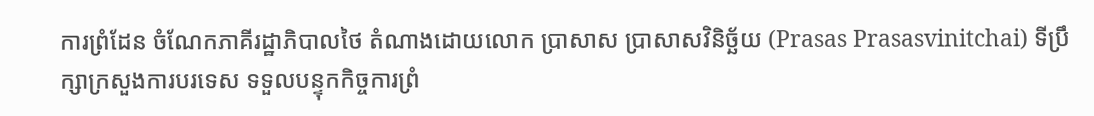ការព្រំដែន ចំណែកភាគីរដ្ឋាភិបាលថៃ តំណាងដោយលោក ប្រាសាស ប្រាសាសវិនិច្ឆ័យ (Prasas Prasasvinitchai) ទីប្រឹក្សាក្រសួងការបរទេស ទទួលបន្ទុកកិច្ចការព្រំ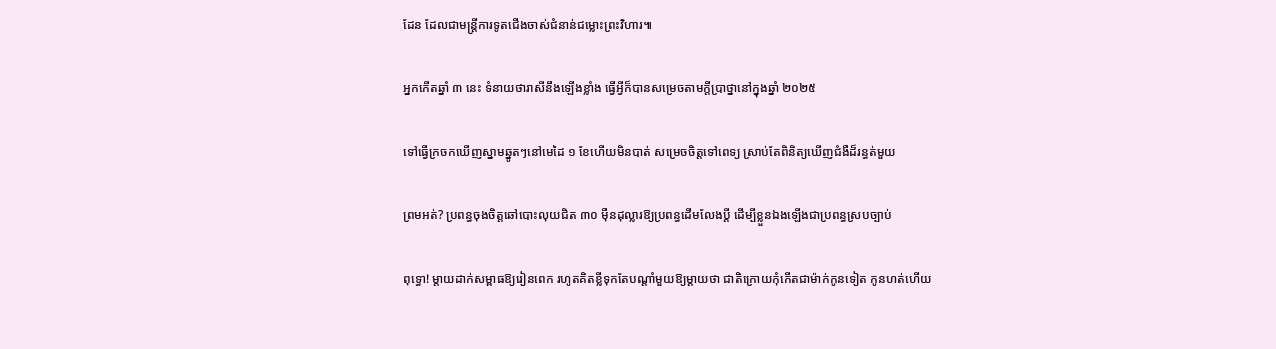ដែន ដែលជាមន្រ្តីការទូតជើងចាស់ជំនាន់ជម្លោះព្រះវិហារ៕

អ្នកកើតឆ្នាំ ៣ នេះ ទំនាយថារាសីនឹងឡើងខ្លាំង ធ្វើអ្វីក៏បានសម្រេចតាមក្ដីប្រាថ្នានៅក្នុងឆ្នាំ ២០២៥

ទៅធ្វើក្រចកឃើញស្នាមឆ្នូតៗនៅមេដៃ ១ ខែហើយមិនបាត់ សម្រេចចិត្តទៅពេទ្យ ស្រាប់តែពិនិត្យឃើញជំងឺដ៏រន្ធត់មួយ

ព្រមអត់? ប្រពន្ធចុងចិត្តឆៅបោះលុយជិត ៣០ ម៉ឺនដុល្លារឱ្យប្រពន្ធដើមលែងប្តី ដើម្បីខ្លួនឯងឡើងជាប្រពន្ធស្របច្បាប់

ពុទ្ធោ! ម្ដាយដាក់សម្ពាធឱ្យរៀនពេក រហូតគិតខ្លីទុកតែបណ្ដាំមួយឱ្យម្តាយថា ជាតិក្រោយកុំកើតជាម៉ាក់កូនទៀត កូនហត់ហើយ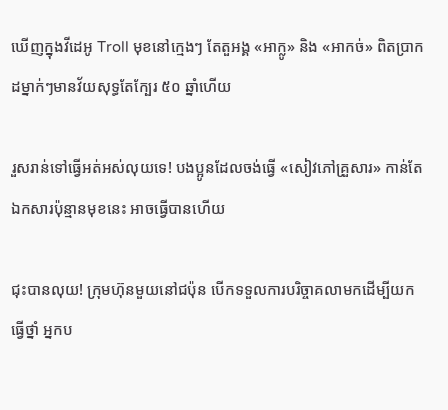ឃើញក្នុងវីដេអូ Troll មុខនៅក្មេងៗ តែតួអង្គ «អាក្លូ» និង «អាកច់» ពិតប្រាកដម្នាក់ៗមានវ័យសុទ្ធតែក្បែរ ៥០ ឆ្នាំហើយ

រួសរាន់ទៅធ្វើអត់អស់លុយទេ! បងប្អូនដែលចង់ធ្វើ «សៀវភៅគ្រួសារ» កាន់តែឯកសារប៉ុន្មានមុខនេះ អាចធ្វើបានហើយ

ជុះបានលុយ! ក្រុមហ៊ុនមួយនៅជប៉ុន បើកទទួលការបរិច្ចាគលាមកដើម្បីយកធ្វើថ្នាំ អ្នកប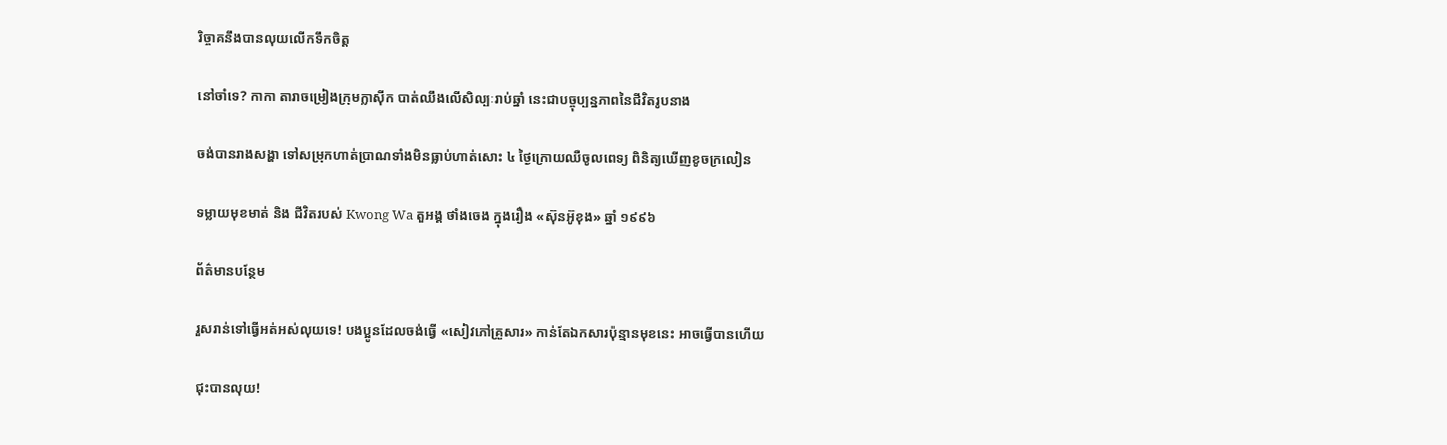រិច្ចាគនឹងបានលុយលើកទឹកចិត្ត

នៅចាំទេ? កាកា តារាចម្រៀងក្រុមក្លាស៊ីក បាត់ឈឹងលើសិល្បៈរាប់ឆ្នាំ នេះជាបច្ចុប្បន្នភាពនៃជីវិតរូបនាង

ចង់បានរាងសង្ហា ទៅសម្រុកហាត់ប្រាណទាំងមិនធ្លាប់ហាត់សោះ ៤ ថ្ងៃក្រោយឈឺចូលពេទ្យ ពិនិត្យឃើញខូចក្រលៀន

ទម្លាយមុខមាត់ និង ជីវិតរបស់ Kwong Wa តួអង្គ ថាំងចេង ក្នុងរឿង «ស៊ុនអ៊ូខុង» ឆ្នាំ ១៩៩៦

ព័ត៌មានបន្ថែម

រួសរាន់ទៅធ្វើអត់អស់លុយទេ! បងប្អូនដែលចង់ធ្វើ «សៀវភៅគ្រួសារ» កាន់តែឯកសារប៉ុន្មានមុខនេះ អាចធ្វើបានហើយ

ជុះបានលុយ!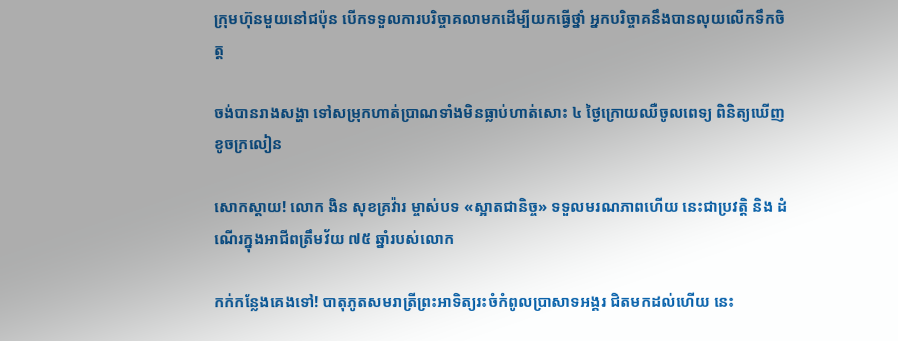ក្រុមហ៊ុនមួយនៅជប៉ុន បើកទទួលការបរិច្ចាគលាមកដើម្បីយកធ្វើថ្នាំ អ្នកបរិច្ចាគនឹងបានលុយលើកទឹកចិត្ត

ចង់បានរាងសង្ហា ទៅសម្រុកហាត់ប្រាណទាំងមិនធ្លាប់ហាត់សោះ ៤ ថ្ងៃក្រោយឈឺចូលពេទ្យ ពិនិត្យឃើញខូចក្រលៀន

សោកស្តាយ! លោក ងិន សុខគ្រវ៉ារ ម្ចាស់បទ «ស្អាតជានិច្ច» ទទួលមរណភាពហើយ នេះជាប្រវត្តិ និង ដំណើរក្នុងអាជីពត្រឹមវ័យ ៧៥ ឆ្នាំរបស់លោក

កក់កន្លែងគេងទៅ! បាតុភូតសមរាត្រីព្រះអាទិត្យរះចំកំពូលប្រាសាទអង្គរ ជិតមកដល់ហើយ នេះ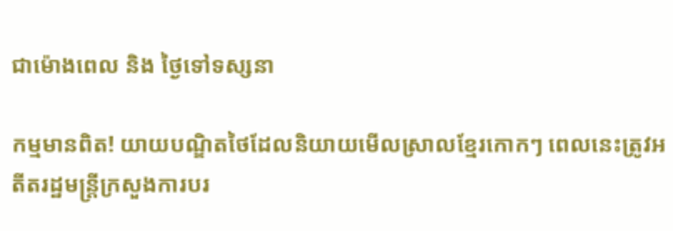ជាម៉ោងពេល និង ថ្ងៃទៅទស្សនា

កម្មមានពិត! យាយបណ្ឌិតថៃដែលនិយាយមើលស្រាលខ្មែរកោកៗ ពេលនេះត្រូវអតីតរដ្ឋមន្ត្រីក្រសួងការបរ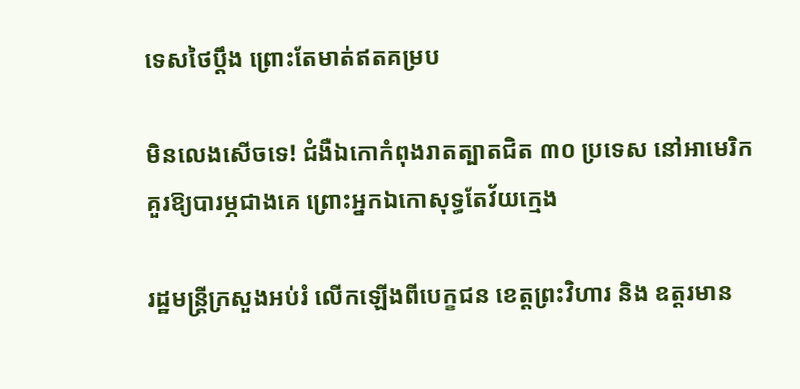ទេសថៃប្តឹង ព្រោះតែមាត់ឥតគម្រប

មិនលេងសើចទេ! ជំងឺឯកោកំពុងរាតត្បាតជិត ៣០ ប្រទេស នៅអាមេរិកគួរឱ្យបារម្ភជាងគេ ព្រោះអ្នកឯកោសុទ្ធតែវ័យក្មេង

រដ្ឋមន្ត្រីក្រសួងអប់រំ លើកឡើងពីបេក្ខជន ខេត្តព្រះវិហារ និង ឧត្តរមាន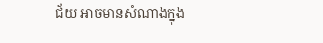ជ័យ អាចមានសំណាងក្នុង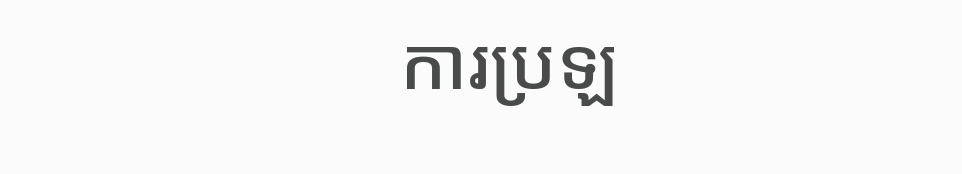ការប្រឡ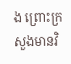ង ព្រោះក្រសួងមានវិ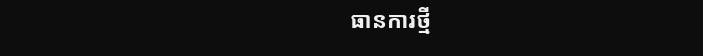ធានការថ្មី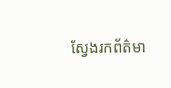ស្វែងរកព័ត៌មា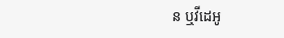ន ឬវីដេអូ